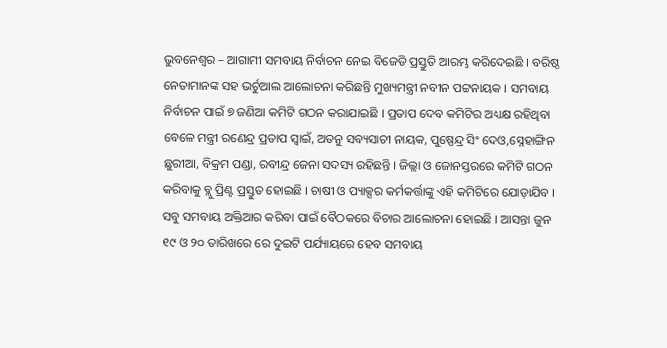ଭୁବନେଶ୍ୱର – ଆଗାମୀ ସମବାୟ ନିର୍ବାଚନ ନେଇ ବିଜେଡି ପ୍ରସ୍ତୁତି ଆରମ୍ଭ କରିଦେଇଛି । ବରିଷ୍ଠ ନେତାମାନଙ୍କ ସହ ଭର୍ଚୁଆଲ ଆଲୋଚନା କରିଛନ୍ତି ମୁଖ୍ୟମନ୍ତ୍ରୀ ନବୀନ ପଟ୍ଟନାୟକ । ସମବାୟ ନିର୍ବାଚନ ପାଇଁ ୭ ଜଣିଆ କମିଟି ଗଠନ କରାଯାଇଛି । ପ୍ରତାପ ଦେବ କମିଟିର ଅଧ୍ୟକ୍ଷ ରହିଥିବା ବେଳେ ମନ୍ତ୍ରୀ ରଣେନ୍ଦ୍ର ପ୍ରତାପ ସ୍ୱାଇଁ, ଅତନୁ ସବ୍ୟସାଚୀ ନାୟକ, ପୁଷ୍ପେନ୍ଦ୍ର ସିଂ ଦେଓ,ସ୍ନେହାଙ୍ଗିନ ଛୁରୀଆ, ବିକ୍ରମ ପଣ୍ଡା, ରବୀନ୍ଦ୍ର ଜେନା ସଦସ୍ୟ ରହିଛନ୍ତି । ଜିଲ୍ଲା ଓ ଜୋନସ୍ତରରେ କମିଟି ଗଠନ କରିବାକୁ ବ୍ଲୁ ପ୍ରିଣ୍ଟ ପ୍ରସ୍ତୁତ ହୋଇଛି । ଚାଷୀ ଓ ପ୍ୟାକ୍ସର କର୍ମକର୍ତ୍ତାଙ୍କୁ ଏହି କମିଟିରେ ଯୋଡ଼ାଯିବ । ସବୁ ସମବାୟ ଅକ୍ତିଆର କରିବା ପାଇଁ ବୈଠକରେ ବିଚାର ଆଲୋଚନା ହୋଇଛି । ଆସନ୍ତା ଜୁନ ୧୯ ଓ ୨୦ ତାରିଖରେ ରେ ଦୁଇଟି ପର୍ଯ୍ୟାୟରେ ହେବ ସମବାୟ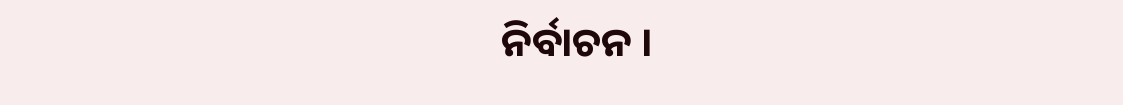ନିର୍ବାଚନ ।